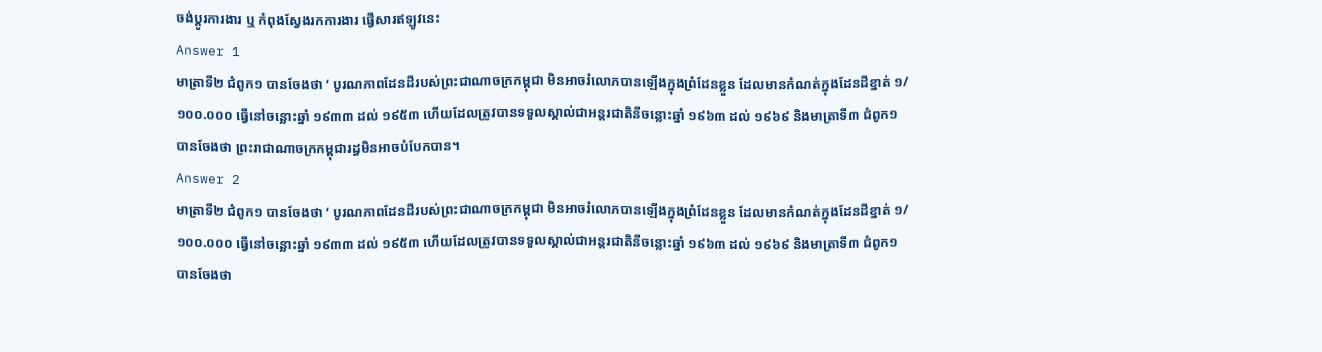ចង់ប្តូរការងារ ឬ កំពុងស្វែងរកការងារ ផ្វើសារឥឡូវនេះ
Answer 1
មាត្រាទី២ ជំពូក១ បានចែងថា ‘ បូរណភាពដែនដីរបស់ព្រះជាណាចក្រកម្ពុជា មិនអាចរំលោភបានឡើងក្នុងព្រំដែនខ្លួន ដែលមានកំណត់ក្នុងដែនដីខ្នាត់ ១/១០០.០០០ ធ្វើនៅចន្លោះឆ្នាំ ១៩៣៣ ដល់ ១៩៥៣ ហើយដែលត្រូវបានទទួលស្គាល់ជាអន្តរជាតិនីចន្លោះឆ្នាំ ១៩៦៣ ដល់ ១៩៦៩ និងមាត្រាទី៣ ជំពូក១ បានចែងថា ព្រះរាជាណាចក្រកម្ពុជារដ្ធមិនអាចបំបែកបាន។
Answer 2
មាត្រាទី២ ជំពូក១ បានចែងថា ‘ បូរណភាពដែនដីរបស់ព្រះជាណាចក្រកម្ពុជា មិនអាចរំលោភបានឡើងក្នុងព្រំដែនខ្លួន ដែលមានកំណត់ក្នុងដែនដីខ្នាត់ ១/១០០.០០០ ធ្វើនៅចន្លោះឆ្នាំ ១៩៣៣ ដល់ ១៩៥៣ ហើយដែលត្រូវបានទទួលស្គាល់ជាអន្តរជាតិនីចន្លោះឆ្នាំ ១៩៦៣ ដល់ ១៩៦៩ និងមាត្រាទី៣ ជំពូក១ បានចែងថា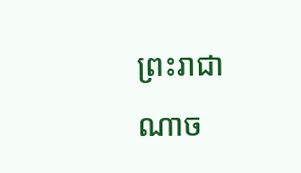ព្រះរាជាណាច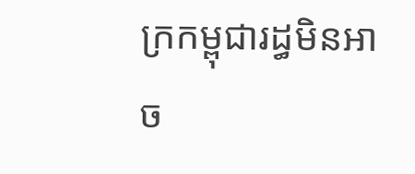ក្រកម្ពុជារដ្ធមិនអាច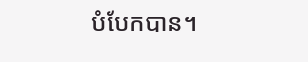បំបែកបាន។